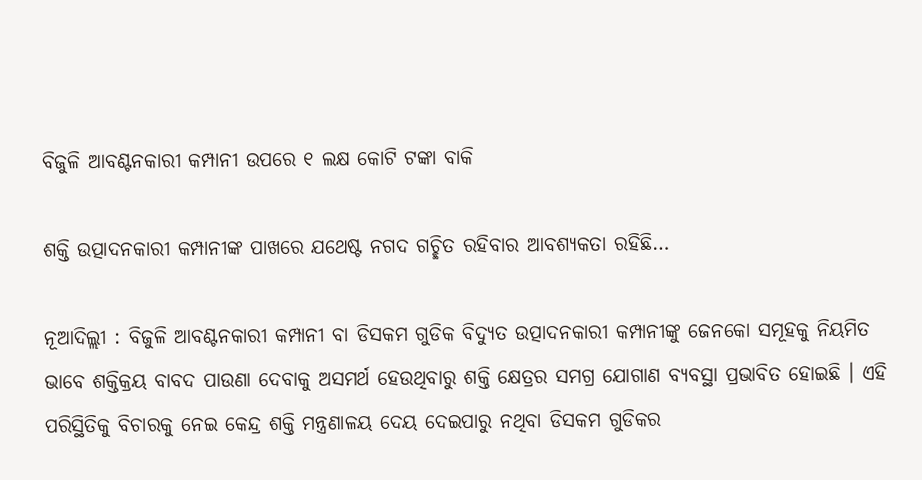ବିଜୁଳି ଆବଣ୍ଟନକାରୀ କମ୍ପାନୀ ଉପରେ ୧ ଲକ୍ଷ କୋଟି ଟଙ୍କା ବାକି

ଶକ୍ତି ଉତ୍ପାଦନକାରୀ କମ୍ପାନୀଙ୍କ ପାଖରେ ଯଥେଷ୍ଟ ନଗଦ ଗଚ୍ଛିତ ରହିବାର ଆବଶ୍ୟକତା ରହିଛି…

ନୂଆଦିଲ୍ଲୀ : ବିଜୁଳି ଆବଣ୍ଟନକାରୀ କମ୍ପାନୀ ବା ଡିସକମ ଗୁଡିକ ବିଦ୍ୟୁତ ଉତ୍ପାଦନକାରୀ କମ୍ପାନୀଙ୍କୁ ଜେନକୋ ସମୂହକୁ ନିୟମିତ ଭାବେ ଶକ୍ତିକ୍ରୟ ବାବଦ ପାଉଣା ଦେବାକୁ ଅସମର୍ଥ ହେଉଥିବାରୁ ଶକ୍ତି କ୍ଷେତ୍ରର ସମଗ୍ର ଯୋଗାଣ ବ୍ୟବସ୍ଥା ପ୍ରଭାବିତ ହୋଇଛି । ଏହି ପରିସ୍ଥିତିକୁ ବିଚାରକୁ ନେଇ କେନ୍ଦ୍ର ଶକ୍ତି ମନ୍ତ୍ରଣାଳୟ ଦେୟ ଦେଇପାରୁ ନଥିବା ଡିସକମ ଗୁଡିକର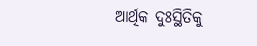ଆର୍ଥିକ ଦୁଃସ୍ଥିତିକୁ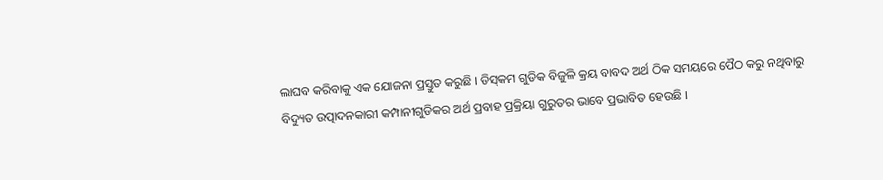ଲାଘବ କରିବାକୁ ଏକ ଯୋଜନା ପ୍ରସ୍ତୁତ କରୁଛି । ଡିସ୍‌କମ ଗୁଡିକ ବିଜୁଳି କ୍ରୟ ବାବଦ ଅର୍ଥ ଠିକ ସମୟରେ ପୈଠ କରୁ ନଥିବାରୁ ବିଦ୍ୟୁତ ଉତ୍ପାଦନକାରୀ କମ୍ପାନୀଗୁଡିକର ଅର୍ଥ ପ୍ରବାହ ପ୍ରକ୍ରିୟା ଗୁରୁତର ଭାବେ ପ୍ରଭାବିତ ହେଉଛି ।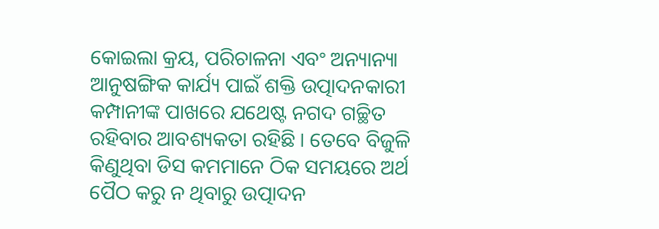କୋଇଲା କ୍ରୟ, ପରିଚାଳନା ଏବଂ ଅନ୍ୟାନ୍ୟା ଆନୁଷଙ୍ଗିକ କାର୍ଯ୍ୟ ପାଇଁ ଶକ୍ତି ଉତ୍ପାଦନକାରୀ କମ୍ପାନୀଙ୍କ ପାଖରେ ଯଥେଷ୍ଟ ନଗଦ ଗଚ୍ଛିତ ରହିବାର ଆବଶ୍ୟକତା ରହିଛି । ତେବେ ବିଜୁଳି କିଣୁଥିବା ଡିସ କମମାନେ ଠିକ ସମୟରେ ଅର୍ଥ ପୈଠ କରୁ ନ ଥିବାରୁ ଉତ୍ପାଦନ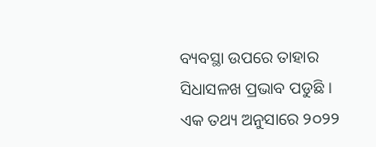ବ୍ୟବସ୍ଥା ଉପରେ ତାହାର ସିଧାସଳଖ ପ୍ରଭାବ ପଡୁଛି । ଏକ ତଥ୍ୟ ଅନୁସାରେ ୨୦୨୨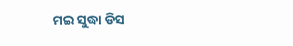ମଇ ସୁଦ୍ଧା ଡିସ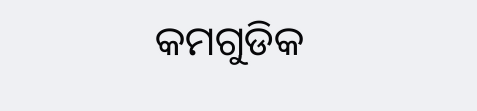କମଗୁଡିକ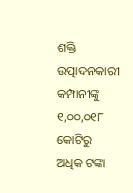ଶକ୍ତି ଉତ୍ପାଦନକାରୀ କମ୍ପାନୀଙ୍କୁ ୧,୦୦,୦୧୮ କୋଟିରୁ ଅଧିକ ଟଙ୍କା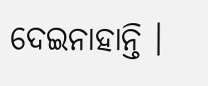ଦେଇନାହାନ୍ତି ।